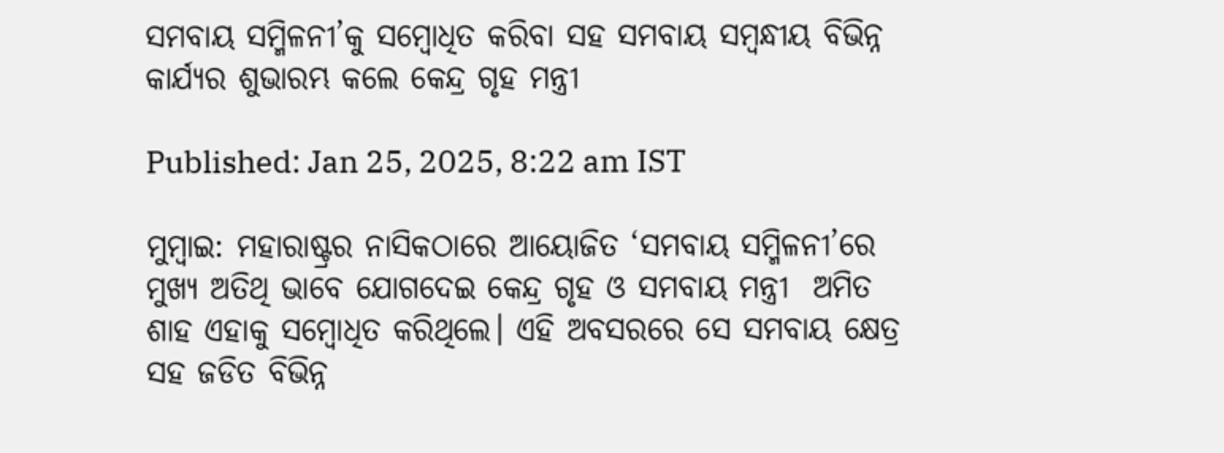ସମବାୟ ସମ୍ମିଳନୀ’କୁ ସମ୍ବୋଧିତ କରିବା ସହ ସମବାୟ ସମ୍ବନ୍ଧୀୟ ବିଭିନ୍ନ କାର୍ଯ୍ୟର ଶୁଭାରମ୍ଭ କଲେ କେନ୍ଦ୍ର ଗୃହ ମନ୍ତ୍ରୀ

Published: Jan 25, 2025, 8:22 am IST

ମୁମ୍ବାଇ: ମହାରାଷ୍ଟ୍ରର ନାସିକଠାରେ ଆୟୋଜିତ ‘ସମବାୟ ସମ୍ମିଳନୀ’ରେ ମୁଖ୍ୟ ଅତିଥି ଭାବେ ଯୋଗଦେଇ କେନ୍ଦ୍ର ଗୃହ ଓ ସମବାୟ ମନ୍ତ୍ରୀ  ଅମିତ ଶାହ ଏହାକୁ ସମ୍ବୋଧିତ କରିଥିଲେ। ଏହି ଅବସରରେ ସେ ସମବାୟ କ୍ଷେତ୍ର ସହ ଜଡିତ ବିଭିନ୍ନ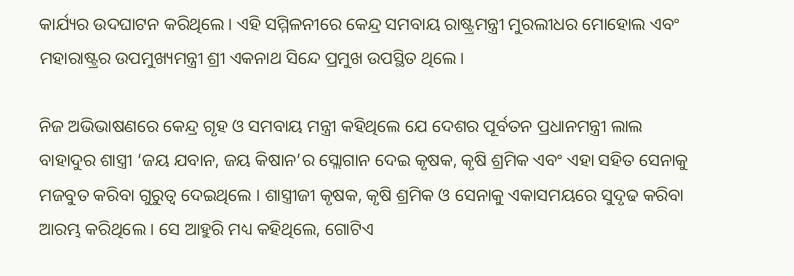କାର୍ଯ୍ୟର ଉଦଘାଟନ କରିଥିଲେ। ଏହି ସମ୍ମିଳନୀରେ କେନ୍ଦ୍ର ସମବାୟ ରାଷ୍ଟ୍ରମନ୍ତ୍ରୀ ମୁରଲୀଧର ମୋହୋଲ ଏବଂ ମହାରାଷ୍ଟ୍ରର ଉପମୁଖ୍ୟମନ୍ତ୍ରୀ ଶ୍ରୀ ଏକନାଥ ସିନ୍ଦେ ପ୍ରମୁଖ ଉପସ୍ଥିତ ଥିଲେ।

ନିଜ ଅଭିଭାଷଣରେ କେନ୍ଦ୍ର ଗୃହ ଓ ସମବାୟ ମନ୍ତ୍ରୀ କହିଥିଲେ ଯେ ଦେଶର ପୂର୍ବତନ ପ୍ରଧାନମନ୍ତ୍ରୀ ଲାଲ ବାହାଦୁର ଶାସ୍ତ୍ରୀ ‘ଜୟ ଯବାନ, ଜୟ କିଷାନ’ର ସ୍ଲୋଗାନ ଦେଇ କୃଷକ, କୃଷି ଶ୍ରମିକ ଏବଂ ଏହା ସହିତ ସେନାକୁ ମଜବୁତ କରିବା ଗୁରୁତ୍ବ ଦେଇଥିଲେ । ଶାସ୍ତ୍ରୀଜୀ କୃଷକ, କୃଷି ଶ୍ରମିକ ଓ ସେନାକୁ ଏକାସମୟରେ ସୁଦୃଢ କରିବା ଆରମ୍ଭ କରିଥିଲେ । ସେ ଆହୁରି ମଧ୍ୟ କହିଥିଲେ, ଗୋଟିଏ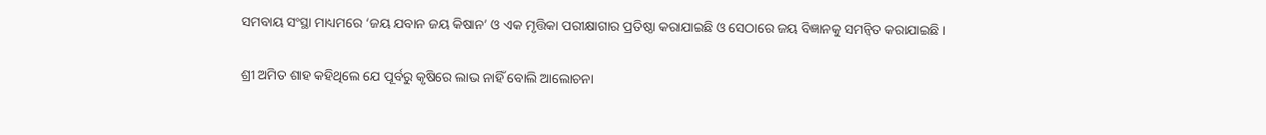ସମବାୟ ସଂସ୍ଥା ମାଧ୍ୟମରେ ‘ଜୟ ଯବାନ ଜୟ କିଷାନ’ ଓ ଏକ ମୃତ୍ତିକା ପରୀକ୍ଷାଗାର ପ୍ରତିଷ୍ଠା କରାଯାଇଛି ଓ ସେଠାରେ ଜୟ ବିଜ୍ଞାନକୁ ସମନ୍ବିତ କରାଯାଇଛି ।

ଶ୍ରୀ ଅମିତ ଶାହ କହିଥିଲେ ଯେ ପୂର୍ବରୁ କୃଷିରେ ଲାଭ ନାହିଁ ବୋଲି ଆଲୋଚନା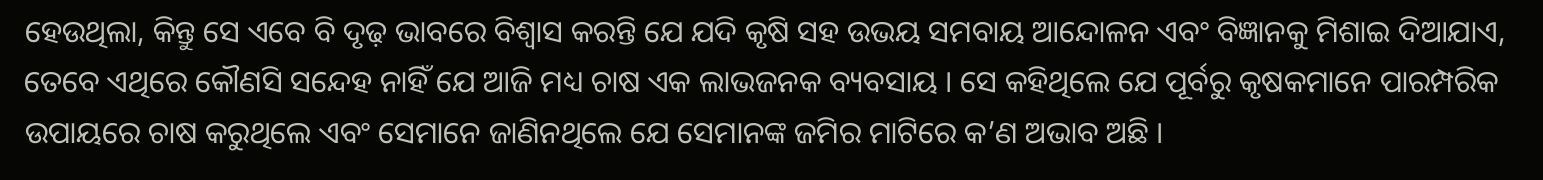ହେଉଥିଲା, କିନ୍ତୁ ସେ ଏବେ ବି ଦୃଢ଼ ଭାବରେ ବିଶ୍ୱାସ କରନ୍ତି ଯେ ଯଦି କୃଷି ସହ ଉଭୟ ସମବାୟ ଆନ୍ଦୋଳନ ଏବଂ ବିଜ୍ଞାନକୁ ମିଶାଇ ଦିଆଯାଏ, ତେବେ ଏଥିରେ କୌଣସି ସନ୍ଦେହ ନାହିଁ ଯେ ଆଜି ମଧ୍ୟ ଚାଷ ଏକ ଲାଭଜନକ ବ୍ୟବସାୟ । ସେ କହିଥିଲେ ଯେ ପୂର୍ବରୁ କୃଷକମାନେ ପାରମ୍ପରିକ ଉପାୟରେ ଚାଷ କରୁଥିଲେ ଏବଂ ସେମାନେ ଜାଣିନଥିଲେ ଯେ ସେମାନଙ୍କ ଜମିର ମାଟିରେ କ’ଣ ଅଭାବ ଅଛି ।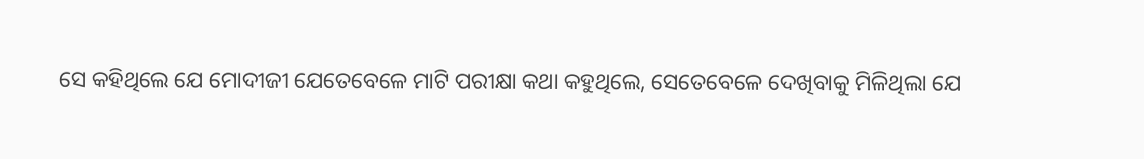ସେ କହିଥିଲେ ଯେ ମୋଦୀଜୀ ଯେତେବେଳେ ମାଟି ପରୀକ୍ଷା କଥା କହୁଥିଲେ, ସେତେବେଳେ ଦେଖିବାକୁ ମିଳିଥିଲା ଯେ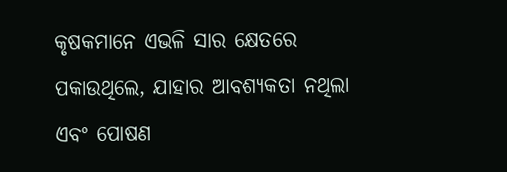କୃଷକମାନେ ଏଭଳି ସାର କ୍ଷେତରେ ପକାଉଥିଲେ, ଯାହାର ଆବଶ୍ୟକତା ନଥିଲା ଏବଂ ପୋଷଣ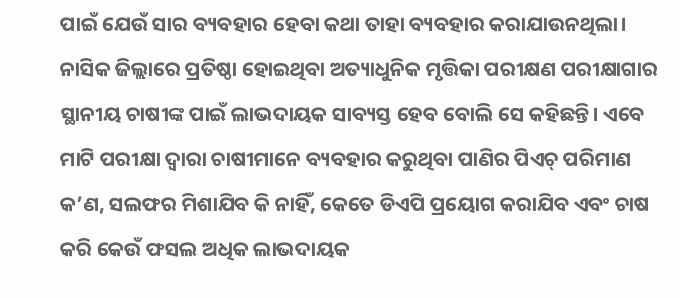ପାଇଁ ଯେଉଁ ସାର ବ୍ୟବହାର ହେବା କଥା ତାହା ବ୍ୟବହାର କରାଯାଉନଥିଲା। ନାସିକ ଜିଲ୍ଲାରେ ପ୍ରତିଷ୍ଠା ହୋଇଥିବା ଅତ୍ୟାଧୁନିକ ମୃତ୍ତିକା ପରୀକ୍ଷଣ ପରୀକ୍ଷାଗାର ସ୍ଥାନୀୟ ଚାଷୀଙ୍କ ପାଇଁ ଲାଭଦାୟକ ସାବ୍ୟସ୍ତ ହେବ ବୋଲି ସେ କହିଛନ୍ତି। ଏବେ ମାଟି ପରୀକ୍ଷା ଦ୍ୱାରା ଚାଷୀମାନେ ବ୍ୟବହାର କରୁଥିବା ପାଣିର ପିଏଚ୍ ପରିମାଣ କ’ଣ, ସଲଫର ମିଶାଯିବ କି ନାହିଁ, କେତେ ଡିଏପି ପ୍ରୟୋଗ କରାଯିବ ଏବଂ ଚାଷ କରି କେଉଁ ଫସଲ ଅଧିକ ଲାଭଦାୟକ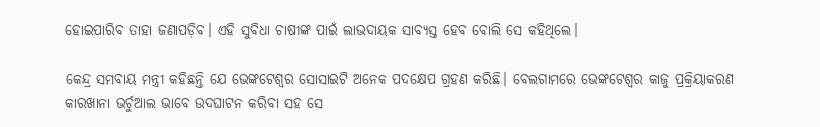ହୋଇପାରିବ ତାହା ଜଣାପଡ଼ିବ। ଏହି ସୁବିଧା ଚାଷୀଙ୍କ ପାଇଁ ଲାଭଦାୟକ ସାବ୍ୟସ୍ତ ହେବ ବୋଲି ସେ କହିଥିଲେ।

କେନ୍ଦ୍ର ସମବାୟ ମନ୍ତ୍ରୀ କହିଛନ୍ତି ଯେ ଭେଙ୍କଟେଶ୍ୱର ସୋସାଇଟି ଅନେକ ପଦକ୍ଷେପ ଗ୍ରହଣ କରିଛି। ବେଲଗାମରେ ଭେଙ୍କଟେଶ୍ୱର କାଜୁ ପ୍ରକ୍ରିୟାକରଣ କାରଖାନା ଭର୍ଚୁଆଲ ଭାବେ ଉଦଘାଟନ କରିବା ସହ ସେ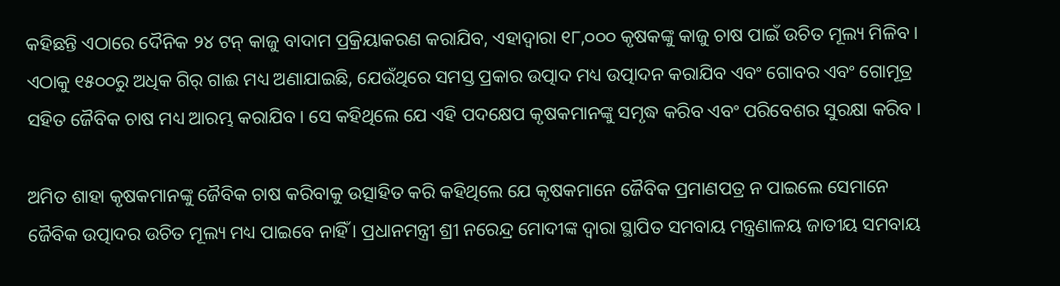କହିଛନ୍ତି ଏଠାରେ ଦୈନିକ ୨୪ ଟନ୍ କାଜୁ ବାଦାମ ପ୍ରକ୍ରିୟାକରଣ କରାଯିବ, ଏହାଦ୍ବାରା ୧୮,୦୦୦ କୃଷକଙ୍କୁ କାଜୁ ଚାଷ ପାଇଁ ଉଚିତ ମୂଲ୍ୟ ମିଳିବ । ଏଠାକୁ ୧୫୦୦ରୁ ଅଧିକ ଗିର୍ ଗାଈ ମଧ୍ୟ ଅଣାଯାଇଛି, ଯେଉଁଥିରେ ସମସ୍ତ ପ୍ରକାର ଉତ୍ପାଦ ମଧ୍ୟ ଉତ୍ପାଦନ କରାଯିବ ଏବଂ ଗୋବର ଏବଂ ଗୋମୂତ୍ର ସହିତ ଜୈବିକ ଚାଷ ମଧ୍ୟ ଆରମ୍ଭ କରାଯିବ। ସେ କହିଥିଲେ ଯେ ଏହି ପଦକ୍ଷେପ କୃଷକମାନଙ୍କୁ ସମୃଦ୍ଧ କରିବ ଏବଂ ପରିବେଶର ସୁରକ୍ଷା କରିବ ।

ଅମିତ ଶାହା କୃଷକମାନଙ୍କୁ ଜୈବିକ ଚାଷ କରିବାକୁ ଉତ୍ସାହିତ କରି କହିଥିଲେ ଯେ କୃଷକମାନେ ଜୈବିକ ପ୍ରମାଣପତ୍ର ନ ପାଇଲେ ସେମାନେ ଜୈବିକ ଉତ୍ପାଦର ଉଚିତ ମୂଲ୍ୟ ମଧ୍ୟ ପାଇବେ ନାହିଁ । ପ୍ରଧାନମନ୍ତ୍ରୀ ଶ୍ରୀ ନରେନ୍ଦ୍ର ମୋଦୀଙ୍କ ଦ୍ୱାରା ସ୍ଥାପିତ ସମବାୟ ମନ୍ତ୍ରଣାଳୟ ଜାତୀୟ ସମବାୟ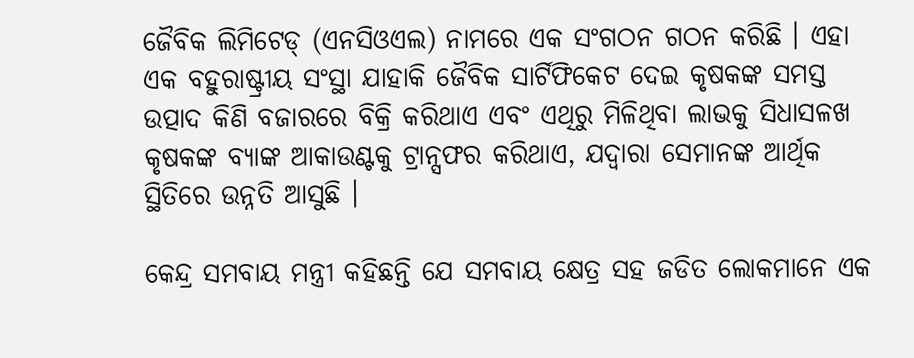ଜୈବିକ ଲିମିଟେଡ୍ (ଏନସିଓଏଲ) ନାମରେ ଏକ ସଂଗଠନ ଗଠନ କରିଛି । ଏହା ଏକ ବହୁରାଷ୍ଟ୍ରୀୟ ସଂସ୍ଥା ଯାହାକି ଜୈବିକ ସାର୍ଟିଫିକେଟ ଦେଇ କୃଷକଙ୍କ ସମସ୍ତ ଉତ୍ପାଦ କିଣି ବଜାରରେ ବିକ୍ରି କରିଥାଏ ଏବଂ ଏଥିରୁ ମିଳିଥିବା ଲାଭକୁ ସିଧାସଳଖ କୃଷକଙ୍କ ବ୍ୟାଙ୍କ ଆକାଉଣ୍ଟକୁ ଟ୍ରାନ୍ସଫର କରିଥାଏ, ଯଦ୍ବାରା ସେମାନଙ୍କ ଆର୍ଥିକ ସ୍ଥିତିରେ ଉନ୍ନତି ଆସୁଛି ।

କେନ୍ଦ୍ର ସମବାୟ ମନ୍ତ୍ରୀ କହିଛନ୍ତି ଯେ ସମବାୟ କ୍ଷେତ୍ର ସହ ଜଡିତ ଲୋକମାନେ ଏକ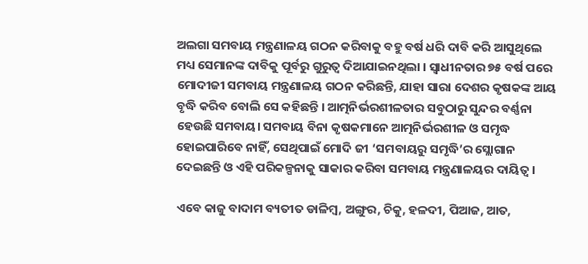ଅଲଗା ସମବାୟ ମନ୍ତ୍ରଣାଳୟ ଗଠନ କରିବାକୁ ବହୁ ବର୍ଷ ଧରି ଦାବି କରି ଆସୁଥିଲେ ମଧ୍ୟ ସେମାନଙ୍କ ଦାବିକୁ ପୂର୍ବରୁ ଗୁରୁତ୍ୱ ଦିଆଯାଇନଥିଲା । ସ୍ୱାଧୀନତାର ୭୫ ବର୍ଷ ପରେ ମୋଦୀଜୀ ସମବାୟ ମନ୍ତ୍ରଣାଳୟ ଗଠନ କରିଛନ୍ତି, ଯାହା ସାରା ଦେଶର କୃଷକଙ୍କ ଆୟ ବୃଦ୍ଧି କରିବ ବୋଲି ସେ କହିଛନ୍ତି । ଆତ୍ମନିର୍ଭରଶୀଳତାର ସବୁଠାରୁ ସୁନ୍ଦର ବର୍ଣ୍ଣନା ହେଉଛି ସମବାୟ। ସମବାୟ ବିନା କୃଷକମାନେ ଆତ୍ମନିର୍ଭରଶୀଳ ଓ ସମୃଦ୍ଧ ହୋଇପାରିବେ ନାହିଁ, ସେଥିପାଇଁ ମୋଦି ଜୀ ‘ସମବାୟରୁ ସମୃଦ୍ଧି’ର ସ୍ଲୋଗାନ ଦେଇଛନ୍ତି ଓ ଏହି ପରିକଳ୍ପନାକୁ ସାକାର କରିବା ସମବାୟ ମନ୍ତ୍ରଣାଳୟର ଦାୟିତ୍ୱ।

ଏବେ କାଜୁ ବାଦାମ ବ୍ୟତୀତ ଡାଳିମ୍ବ, ଅଙ୍ଗୁର, ଚିକୁ, ହଳଦୀ, ପିଆଜ, ଆତ,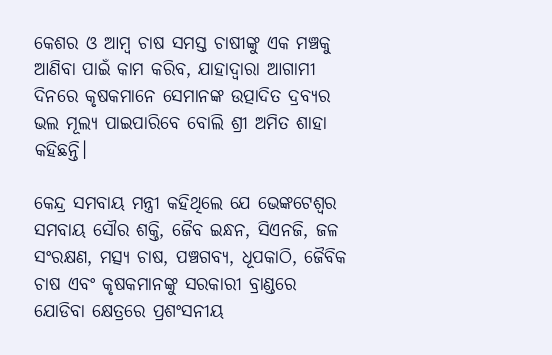କେଶର ଓ ଆମ୍ବ ଚାଷ ସମସ୍ତ ଚାଷୀଙ୍କୁ ଏକ ମଞ୍ଚକୁ ଆଣିବା ପାଇଁ କାମ କରିବ, ଯାହାଦ୍ୱାରା ଆଗାମୀ ଦିନରେ କୃଷକମାନେ ସେମାନଙ୍କ ଉତ୍ପାଦିତ ଦ୍ରବ୍ୟର ଭଲ ମୂଲ୍ୟ ପାଇପାରିବେ ବୋଲି ଶ୍ରୀ ଅମିତ ଶାହା କହିଛନ୍ତି।

କେନ୍ଦ୍ର ସମବାୟ ମନ୍ତ୍ରୀ କହିଥିଲେ ଯେ ଭେଙ୍କଟେଶ୍ୱର ସମବାୟ ସୌର ଶକ୍ତି, ଜୈବ ଇନ୍ଧନ, ସିଏନଜି, ଜଳ ସଂରକ୍ଷଣ, ମତ୍ସ୍ୟ ଚାଷ, ପଞ୍ଚଗବ୍ୟ, ଧୂପକାଠି, ଜୈବିକ ଚାଷ ଏବଂ କୃଷକମାନଙ୍କୁ ସରକାରୀ ବ୍ରାଣ୍ଡରେ ଯୋଡିବା କ୍ଷେତ୍ରରେ ପ୍ରଶଂସନୀୟ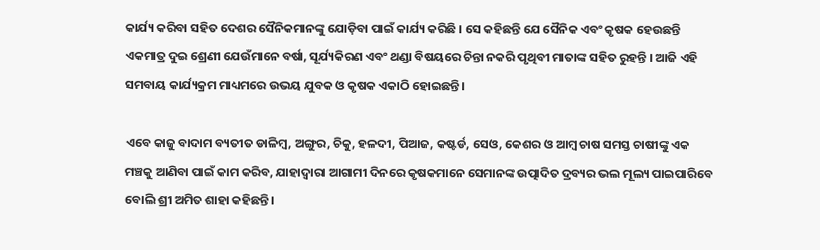କାର୍ଯ୍ୟ କରିବା ସହିତ ଦେଶର ସୈନିକମାନଙ୍କୁ ଯୋଡ଼ିବା ପାଇଁ କାର୍ଯ୍ୟ କରିଛି । ସେ କହିଛନ୍ତି ଯେ ସୈନିକ ଏବଂ କୃଷକ ହେଉଛନ୍ତି ଏକମାତ୍ର ଦୁଇ ଶ୍ରେଣୀ ଯେଉଁମାନେ ବର୍ଷା, ସୂର୍ଯ୍ୟକିରଣ ଏବଂ ଥଣ୍ଡା ବିଷୟରେ ଚିନ୍ତା ନକରି ପୃଥିବୀ ମାତାଙ୍କ ସହିତ ରୁହନ୍ତି । ଆଜି ଏହି ସମବାୟ କାର୍ଯ୍ୟକ୍ରମ ମାଧ୍ୟମରେ ଉଭୟ ଯୁବକ ଓ କୃଷକ ଏକାଠି ହୋଇଛନ୍ତି।

ଏବେ କାଜୁ ବାଦାମ ବ୍ୟତୀତ ଡାଳିମ୍ବ, ଅଙ୍ଗୁର, ଚିକୁ, ହଳଦୀ, ପିଆଜ, କଷ୍ଟର୍ଡ, ସେଓ, କେଶର ଓ ଆମ୍ବ ଚାଷ ସମସ୍ତ ଚାଷୀଙ୍କୁ ଏକ ମଞ୍ଚକୁ ଆଣିବା ପାଇଁ କାମ କରିବ, ଯାହାଦ୍ୱାରା ଆଗାମୀ ଦିନରେ କୃଷକମାନେ ସେମାନଙ୍କ ଉତ୍ପାଦିତ ଦ୍ରବ୍ୟର ଭଲ ମୂଲ୍ୟ ପାଇପାରିବେ ବୋଲି ଶ୍ରୀ ଅମିତ ଶାହା କହିଛନ୍ତି।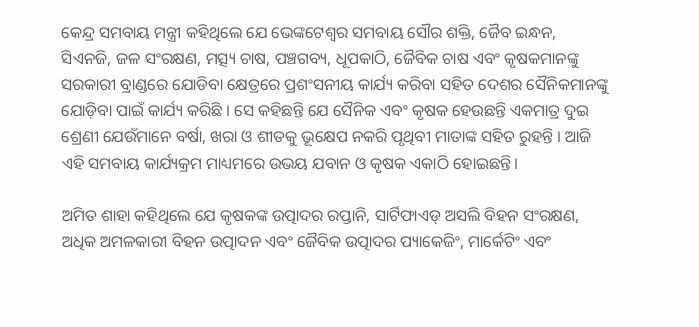କେନ୍ଦ୍ର ସମବାୟ ମନ୍ତ୍ରୀ କହିଥିଲେ ଯେ ଭେଙ୍କଟେଶ୍ୱର ସମବାୟ ସୌର ଶକ୍ତି, ଜୈବ ଇନ୍ଧନ, ସିଏନଜି, ଜଳ ସଂରକ୍ଷଣ, ମତ୍ସ୍ୟ ଚାଷ, ପଞ୍ଚଗବ୍ୟ, ଧୂପକାଠି, ଜୈବିକ ଚାଷ ଏବଂ କୃଷକମାନଙ୍କୁ ସରକାରୀ ବ୍ରାଣ୍ଡରେ ଯୋଡିବା କ୍ଷେତ୍ରରେ ପ୍ରଶଂସନୀୟ କାର୍ଯ୍ୟ କରିବା ସହିତ ଦେଶର ସୈନିକମାନଙ୍କୁ ଯୋଡ଼ିବା ପାଇଁ କାର୍ଯ୍ୟ କରିଛି । ସେ କହିଛନ୍ତି ଯେ ସୈନିକ ଏବଂ କୃଷକ ହେଉଛନ୍ତି ଏକମାତ୍ର ଦୁଇ ଶ୍ରେଣୀ ଯେଉଁମାନେ ବର୍ଷା, ଖରା ଓ ଶୀତକୁ ଭୂକ୍ଷେପ ନକରି ପୃଥିବୀ ମାତାଙ୍କ ସହିତ ରୁହନ୍ତି । ଆଜି ଏହି ସମବାୟ କାର୍ଯ୍ୟକ୍ରମ ମାଧ୍ୟମରେ ଉଭୟ ଯବାନ ଓ କୃଷକ ଏକାଠି ହୋଇଛନ୍ତି।

ଅମିତ ଶାହା କହିଥିଲେ ଯେ କୃଷକଙ୍କ ଉତ୍ପାଦର ରପ୍ତାନି, ସାର୍ଟିଫାଏଡ୍ ଅସଲି ବିହନ ସଂରକ୍ଷଣ, ଅଧିକ ଅମଳକାରୀ ବିହନ ଉତ୍ପାଦନ ଏବଂ ଜୈବିକ ଉତ୍ପାଦର ପ୍ୟାକେଜିଂ, ମାର୍କେଟିଂ ଏବଂ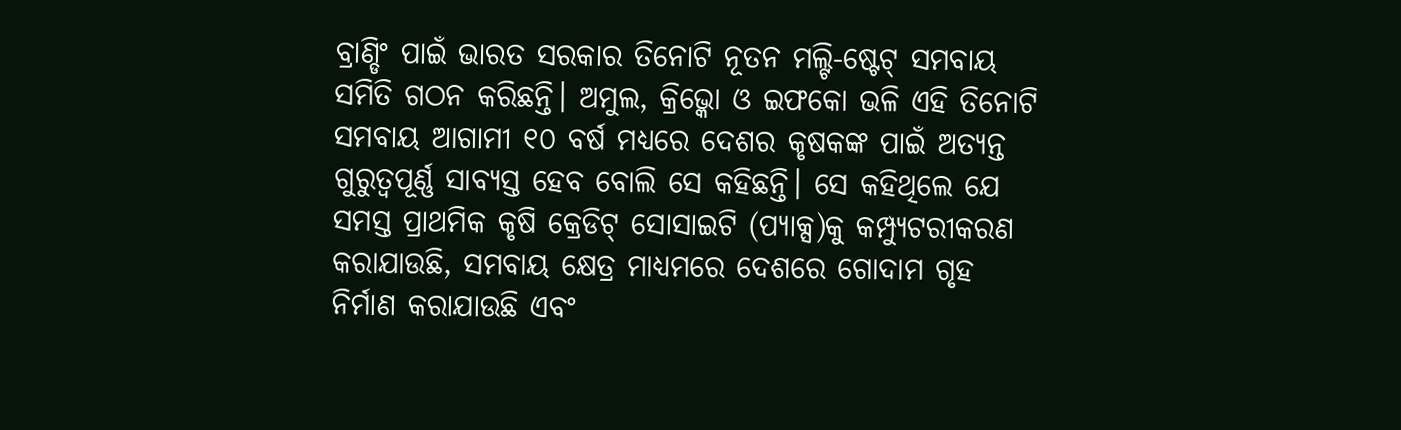ବ୍ରାଣ୍ଡିଂ ପାଇଁ ଭାରତ ସରକାର ତିନୋଟି ନୂତନ ମଲ୍ଟି-ଷ୍ଟେଟ୍ ସମବାୟ ସମିତି ଗଠନ କରିଛନ୍ତି। ଅମୁଲ, କ୍ରିଭ୍କୋ ଓ ଇଫକୋ ଭଳି ଏହି ତିନୋଟି ସମବାୟ ଆଗାମୀ ୧୦ ବର୍ଷ ମଧ୍ୟରେ ଦେଶର କୃଷକଙ୍କ ପାଇଁ ଅତ୍ୟନ୍ତ ଗୁରୁତ୍ୱପୂର୍ଣ୍ଣ ସାବ୍ୟସ୍ତ ହେବ ବୋଲି ସେ କହିଛନ୍ତି। ସେ କହିଥିଲେ ଯେ ସମସ୍ତ ପ୍ରାଥମିକ କୃଷି କ୍ରେଡିଟ୍ ସୋସାଇଟି (ପ୍ୟାକ୍ସ)କୁ କମ୍ପ୍ୟୁଟରୀକରଣ କରାଯାଉଛି, ସମବାୟ କ୍ଷେତ୍ର ମାଧ୍ୟମରେ ଦେଶରେ ଗୋଦାମ ଗୃହ ନିର୍ମାଣ କରାଯାଉଛି ଏବଂ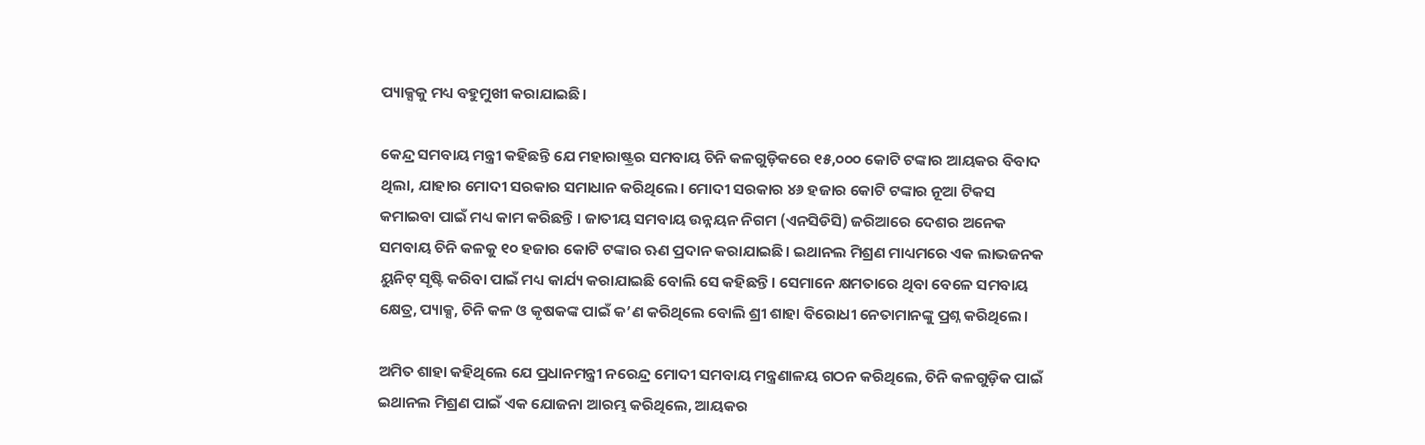ପ୍ୟାକ୍ସକୁ ମଧ୍ୟ ବହୁମୁଖୀ କରାଯାଇଛି।

କେନ୍ଦ୍ର ସମବାୟ ମନ୍ତ୍ରୀ କହିଛନ୍ତି ଯେ ମହାରାଷ୍ଟ୍ରର ସମବାୟ ଚିନି କଳଗୁଡ଼ିକରେ ୧୫,୦୦୦ କୋଟି ଟଙ୍କାର ଆୟକର ବିବାଦ ଥିଲା, ଯାହାର ମୋଦୀ ସରକାର ସମାଧାନ କରିଥିଲେ। ମୋଦୀ ସରକାର ୪୬ ହଜାର କୋଟି ଟଙ୍କାର ନୂଆ ଟିକସ କମାଇବା ପାଇଁ ମଧ୍ୟ କାମ କରିଛନ୍ତି । ଜାତୀୟ ସମବାୟ ଉନ୍ନୟନ ନିଗମ (ଏନସିଡିସି) ଜରିଆରେ ଦେଶର ଅନେକ ସମବାୟ ଚିନି କଳକୁ ୧୦ ହଜାର କୋଟି ଟଙ୍କାର ଋଣ ପ୍ରଦାନ କରାଯାଇଛି। ଇଥାନଲ ମିଶ୍ରଣ ମାଧ୍ୟମରେ ଏକ ଲାଭଜନକ ୟୁନିଟ୍ ସୃଷ୍ଟି କରିବା ପାଇଁ ମଧ୍ୟ କାର୍ଯ୍ୟ କରାଯାଇଛି ବୋଲି ସେ କହିଛନ୍ତି। ସେମାନେ କ୍ଷମତାରେ ଥିବା ବେଳେ ସମବାୟ କ୍ଷେତ୍ର, ପ୍ୟାକ୍ସ, ଚିନି କଳ ଓ କୃଷକଙ୍କ ପାଇଁ କ’ଣ କରିଥିଲେ ବୋଲି ଶ୍ରୀ ଶାହା ବିରୋଧୀ ନେତାମାନଙ୍କୁ ପ୍ରଶ୍ନ କରିଥିଲେ।

ଅମିତ ଶାହା କହିଥିଲେ ଯେ ପ୍ରଧାନମନ୍ତ୍ରୀ ନରେନ୍ଦ୍ର ମୋଦୀ ସମବାୟ ମନ୍ତ୍ରଣାଳୟ ଗଠନ କରିଥିଲେ, ଚିନି କଳଗୁଡ଼ିକ ପାଇଁ ଇଥାନଲ ମିଶ୍ରଣ ପାଇଁ ଏକ ଯୋଜନା ଆରମ୍ଭ କରିଥିଲେ, ଆୟକର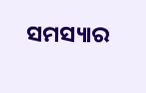ସମସ୍ୟାର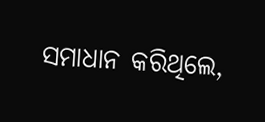ସମାଧାନ କରିଥିଲେ,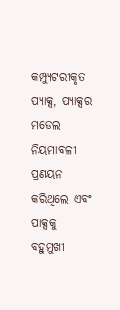କମ୍ପ୍ୟୁଟରୀକୃତ ପ୍ୟାକ୍ସ, ପ୍ୟାକ୍ସର ମଡେଲ ନିୟମାବଳୀ ପ୍ରଣୟନ କରିଥିଲେ ଏବଂ ପାକ୍ସକୁ ବହୁମୁଖୀ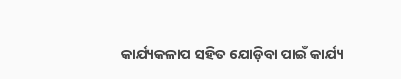କାର୍ଯ୍ୟକଳାପ ସହିତ ଯୋଡ଼ିବା ପାଇଁ କାର୍ଯ୍ୟ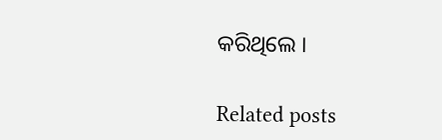କରିଥିଲେ ।

Related posts